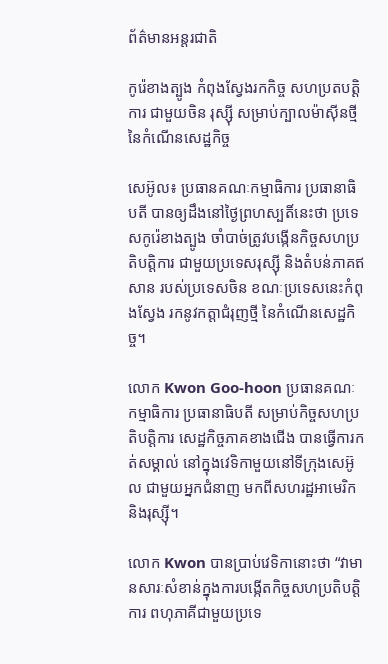ព័ត៌មានអន្តរជាតិ

កូរ៉េខាងត្បូង កំពុងស្វែងរកកិច្ច សហប្រតបត្ដិការ ជាមួយចិន រុស្ស៊ី សម្រាប់ក្បាលម៉ាស៊ីនថ្មី នៃកំណើនសេដ្ឋកិច្ច

សេអ៊ូល៖ ប្រធានគណៈកម្មាធិការ ប្រធានាធិបតី បានឲ្យដឹងនៅថ្ងៃព្រហស្បតិ៍នេះថា ប្រទេសកូរ៉េខាងត្បូង ចាំបាច់ត្រូវបង្កើនកិច្ចសហប្រតិបត្តិការ ជាមួយប្រទេសរុស្ស៊ី និងតំបន់ភាគឥសាន របស់ប្រទេសចិន ខណៈប្រទេសនេះកំពុងស្វែង រកនូវកត្តាជំរុញថ្មី នៃកំណើនសេដ្ឋកិច្ច។

លោក Kwon Goo-hoon ប្រធានគណៈកម្មាធិការ ប្រធានាធិបតី សម្រាប់កិច្ចសហប្រតិបត្តិការ សេដ្ឋកិច្ចភាគខាងជើង បានធ្វើការកត់សម្គាល់ នៅក្នុងវេទិកាមួយនៅទីក្រុងសេអ៊ូល ជាមួយអ្នកជំនាញ មកពីសហរដ្ឋអាមេរិក និងរុស្ស៊ី។

លោក Kwon បានប្រាប់វេទិកានោះថា “វាមានសារៈសំខាន់ក្នុងការបង្កើតកិច្ចសហប្រតិបត្តិការ ពហុភាគីជាមួយប្រទេ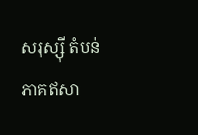សរុស្ស៊ី តំបន់ភាគឥសា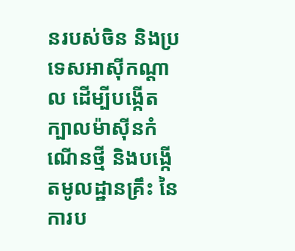នរបស់ចិន និងប្រទេសអាស៊ីកណ្តាល ដើម្បីបង្កើតក្បាលម៉ាស៊ីនកំណើនថ្មី និងបង្កើតមូលដ្ឋានគ្រឹះ នៃការប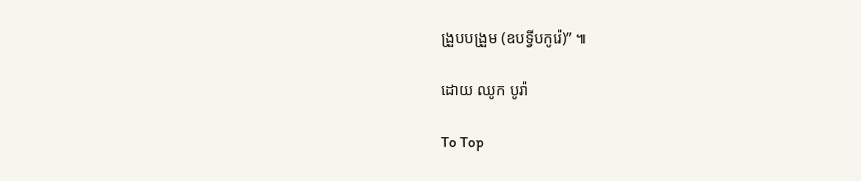ង្រួបបង្រួម (ឧបទ្វីបកូរ៉េ)” ៕

ដោយ ឈូក បូរ៉ា

To Top